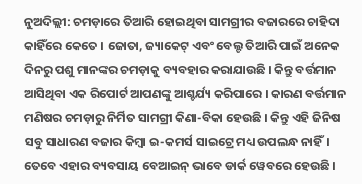ନୁଅଦିଲ୍ଲୀ: ଚମଡ଼ାରେ ତିଆରି ହୋଇଥିବା ସାମଗ୍ରୀର ବଜାରରେ ଚାହିଦା କାହିଁରେ କେତେ । ଜୋତା, ଜ୍ୟାକେଟ୍ ଏବଂ ବେଲ୍ଟ ତିଆରି ପାଇଁ ଅନେକ ଦିନରୁ ପଶୁ ମାନଙ୍କର ଚମଡ଼ାକୁ ବ୍ୟବହାର କରାଯାଉଛି । କିନ୍ତୁ ବର୍ତ୍ତମାନ ଆସିଥିବା ଏକ ରିପୋର୍ଟ ଆପଣଙ୍କୁ ଆଶ୍ଚର୍ଯ୍ୟ କରିପାରେ । କାରଣ ବର୍ତ୍ତମାନ ମଣିଷର ଚମଡ଼ାରୁ ନିର୍ମିତ ସାମଗ୍ରୀ କିଣା-ବିକା ହେଉଛି । କିନ୍ତୁ ଏହି ଜିନିଷ ସବୁ ସାଧାରଣ ବଜାର କିମ୍ବା ଇ-କମର୍ସ ସାଇଟ୍ରେ ମଧ୍ୟ ଉପଲନ୍ଧ ନାହିଁ।
ତେବେ ଏହାର ବ୍ୟବସାୟ ବେଆଇନ୍ ଭାବେ ଡାର୍କ ୱେବରେ ହେଉଛି ।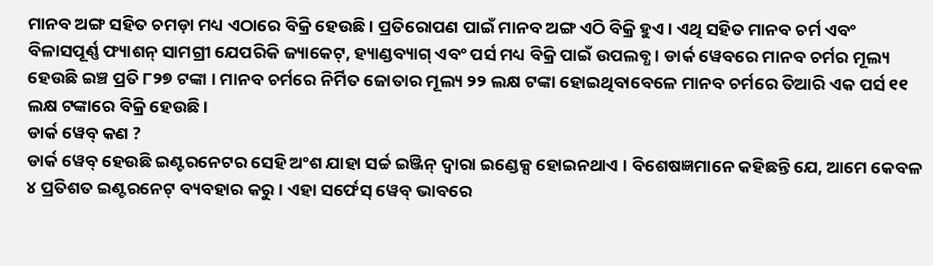ମାନବ ଅଙ୍ଗ ସହିତ ଚମଡ଼ା ମଧ୍ୟ ଏଠାରେ ବିକ୍ରି ହେଉଛି । ପ୍ରତିରୋପଣ ପାଇଁ ମାନବ ଅଙ୍ଗ ଏଠି ବିକ୍ରି ହୁଏ । ଏଥି ସହିତ ମାନବ ଚର୍ମ ଏବଂ ବିଳାସପୂର୍ଣ୍ଣ ଫ୍ୟାଶନ୍ ସାମଗ୍ରୀ ଯେପରିକି ଜ୍ୟାକେଟ୍, ହ୍ୟାଣ୍ଡବ୍ୟାଗ୍ ଏବଂ ପର୍ସ ମଧ୍ୟ ବିକ୍ରି ପାଇଁ ଉପଲବ୍ଧ । ଡାର୍କ ୱେବରେ ମାନବ ଚର୍ମର ମୂଲ୍ୟ ହେଉଛି ଇଞ୍ଚ ପ୍ରତି ୮୨୭ ଟଙ୍କା । ମାନବ ଚର୍ମରେ ନିର୍ମିତ ଜୋତାର ମୂଲ୍ୟ ୨୨ ଲକ୍ଷ ଟଙ୍କା ହୋଇଥିବାବେଳେ ମାନବ ଚର୍ମରେ ତିଆରି ଏକ ପର୍ସ ୧୧ ଲକ୍ଷ ଟଙ୍କାରେ ବିକ୍ରି ହେଉଛି ।
ଡାର୍କ ୱେବ୍ କଣ ?
ଡାର୍କ ୱେବ୍ ହେଉଛି ଇଣ୍ଟରନେଟର ସେହି ଅଂଶ ଯାହା ସର୍ଚ୍ଚ ଇଞ୍ଜିନ୍ ଦ୍ୱାରା ଇଣ୍ଡେକ୍ସ ହୋଇନଥାଏ । ବିଶେଷଜ୍ଞମାନେ କହିଛନ୍ତି ଯେ, ଆମେ କେବଳ ୪ ପ୍ରତିଶତ ଇଣ୍ଟରନେଟ୍ ବ୍ୟବହାର କରୁ । ଏହା ସର୍ଫେସ୍ ୱେବ୍ ଭାବରେ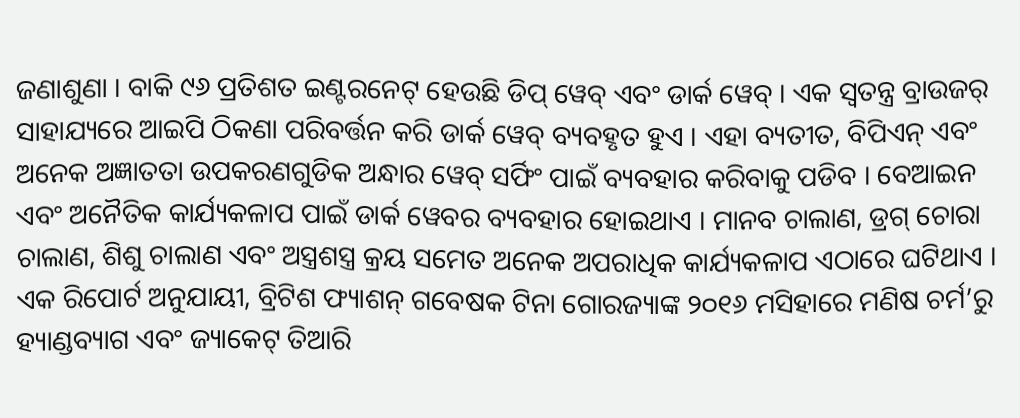ଜଣାଶୁଣା । ବାକି ୯୬ ପ୍ରତିଶତ ଇଣ୍ଟରନେଟ୍ ହେଉଛି ଡିପ୍ ୱେବ୍ ଏବଂ ଡାର୍କ ୱେବ୍ । ଏକ ସ୍ୱତନ୍ତ୍ର ବ୍ରାଉଜର୍ ସାହାଯ୍ୟରେ ଆଇପି ଠିକଣା ପରିବର୍ତ୍ତନ କରି ଡାର୍କ ୱେବ୍ ବ୍ୟବହୃତ ହୁଏ । ଏହା ବ୍ୟତୀତ, ବିପିଏନ୍ ଏବଂ ଅନେକ ଅଜ୍ଞାତତା ଉପକରଣଗୁଡିକ ଅନ୍ଧାର ୱେବ୍ ସର୍ଫିଂ ପାଇଁ ବ୍ୟବହାର କରିବାକୁ ପଡିବ । ବେଆଇନ ଏବଂ ଅନୈତିକ କାର୍ଯ୍ୟକଳାପ ପାଇଁ ଡାର୍କ ୱେବର ବ୍ୟବହାର ହୋଇଥାଏ । ମାନବ ଚାଲାଣ, ଡ୍ରଗ୍ ଚୋରା ଚାଲାଣ, ଶିଶୁ ଚାଲାଣ ଏବଂ ଅସ୍ତ୍ରଶସ୍ତ୍ର କ୍ରୟ ସମେତ ଅନେକ ଅପରାଧିକ କାର୍ଯ୍ୟକଳାପ ଏଠାରେ ଘଟିଥାଏ ।
ଏକ ରିପୋର୍ଟ ଅନୁଯାୟୀ, ବ୍ରିଟିଶ ଫ୍ୟାଶନ୍ ଗବେଷକ ଟିନା ଗୋରଜ୍ୟାଙ୍କ ୨୦୧୬ ମସିହାରେ ମଣିଷ ଚର୍ମ’ରୁ ହ୍ୟାଣ୍ଡବ୍ୟାଗ ଏବଂ ଜ୍ୟାକେଟ୍ ତିଆରି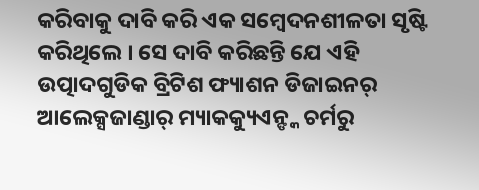କରିବାକୁ ଦାବି କରି ଏକ ସମ୍ବେଦନଶୀଳତା ସୃଷ୍ଟି କରିଥିଲେ । ସେ ଦାବି କରିଛନ୍ତି ଯେ ଏହି ଉତ୍ପାଦଗୁଡିକ ବ୍ରିଟିଶ ଫ୍ୟାଶନ ଡିଜାଇନର୍ ଆଲେକ୍ସଜାଣ୍ଡାର୍ ମ୍ୟାକକ୍ୟୁଏନ୍ଙ୍କ ଚର୍ମରୁ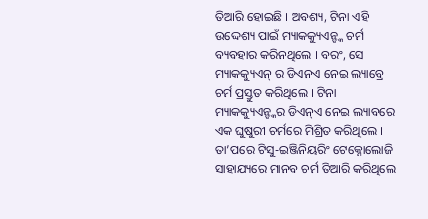ତିଆରି ହୋଇଛି । ଅବଶ୍ୟ, ଟିନା ଏହି ଉଦ୍ଦେଶ୍ୟ ପାଇଁ ମ୍ୟାକକ୍ୟୁଏନ୍ଙ୍କ ଚର୍ମ ବ୍ୟବହାର କରିନଥିଲେ । ବରଂ, ସେ ମ୍ୟାକକ୍ୟୁଏନ୍ ର ଡିଏନଏ ନେଇ ଲ୍ୟାବ୍ରେ ଚର୍ମ ପ୍ରସ୍ତୁତ କରିଥିଲେ । ଟିନା ମ୍ୟାକକ୍ୟୁଏନ୍ଙ୍କର ଡିଏନ୍ଏ ନେଇ ଲ୍ୟାବରେ ଏକ ଘୁଷୁରୀ ଚର୍ମରେ ମିଶ୍ରିତ କରିଥିଲେ । ତା’ପରେ ଟିସୁ-ଇଞ୍ଜିନିୟରିଂ ଟେକ୍ନୋଲୋଜି ସାହାଯ୍ୟରେ ମାନବ ଚର୍ମ ତିଆରି କରିଥିଲେ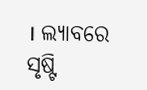। ଲ୍ୟାବରେ ସୃଷ୍ଟି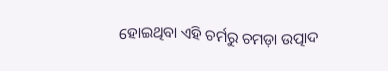ହୋଇଥିବା ଏହି ଚର୍ମରୁ ଚମଡ଼ା ଉତ୍ପାଦ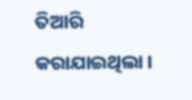ତିଆରି କରାଯାଇଥିଲା ।